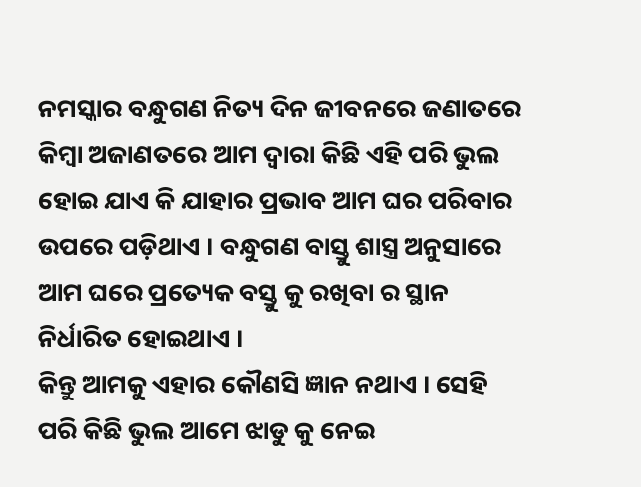ନମସ୍କାର ବନ୍ଧୁଗଣ ନିତ୍ୟ ଦିନ ଜୀବନରେ ଜଣାତରେ କିମ୍ବା ଅଜାଣତରେ ଆମ ଦ୍ୱାରା କିଛି ଏହି ପରି ଭୁଲ ହୋଇ ଯାଏ କି ଯାହାର ପ୍ରଭାବ ଆମ ଘର ପରିବାର ଉପରେ ପଡ଼ିଥାଏ । ବନ୍ଧୁଗଣ ବାସ୍ତୁ ଶାସ୍ତ୍ର ଅନୁସାରେ ଆମ ଘରେ ପ୍ରତ୍ୟେକ ବସ୍ତୁ କୁ ରଖିବା ର ସ୍ଥାନ ନିର୍ଧାରିତ ହୋଇଥାଏ ।
କିନ୍ତୁ ଆମକୁ ଏହାର କୌଣସି ଜ୍ଞାନ ନଥାଏ । ସେହି ପରି କିଛି ଭୁଲ ଆମେ ଝାଡୁ କୁ ନେଇ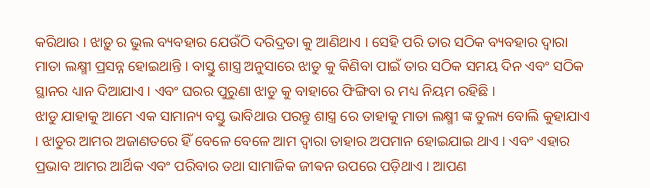କରିଥାଉ । ଝାଡ଼ୁ ର ଭୁଲ ବ୍ୟବହାର ଯେଉଁଠି ଦରିଦ୍ରତା କୁ ଆଣିଥାଏ । ସେହି ପରି ତାର ସଠିକ ବ୍ୟବହାର ଦ୍ୱାରା ମାତା ଲକ୍ଷ୍ମୀ ପ୍ରସନ୍ନ ହୋଇଥାନ୍ତି । ବାସ୍ତୁ ଶାସ୍ତ୍ର ଅନୁସାରେ ଝାଡୁ କୁ କିଣିବା ପାଇଁ ତାର ସଠିକ ସମୟ ଦିନ ଏବଂ ସଠିକ ସ୍ଥାନର ଧ୍ୟାନ ଦିଆଯାଏ । ଏବଂ ଘରର ପୁରୁଣା ଝାଡୁ କୁ ବାହାରେ ଫିଙ୍ଗିବା ର ମଧ୍ୟ ନିୟମ ରହିଛି ।
ଝାଡୁ ଯାହାକୁ ଆମେ ଏକ ସାମାନ୍ୟ ବସ୍ତୁ ଭାବିଥାଉ ପରନ୍ତୁ ଶାସ୍ତ୍ର ରେ ତାହାକୁ ମାତା ଲକ୍ଷ୍ମୀ ଙ୍କ ତୁଲ୍ୟ ବୋଲି କୁହାଯାଏ । ଝାଡୁର ଆମର ଅଜାଣତରେ ହିଁ ବେଳେ ବେଳେ ଆମ ଦ୍ୱାରା ତାହାର ଅପମାନ ହୋଇଯାଇ ଥାଏ । ଏବଂ ଏହାର ପ୍ରଭାବ ଆମର ଆର୍ଥିକ ଏବଂ ପରିବାର ତଥା ସାମାଜିକ ଜୀଵନ ଉପରେ ପଡ଼ିଥାଏ । ଆପଣ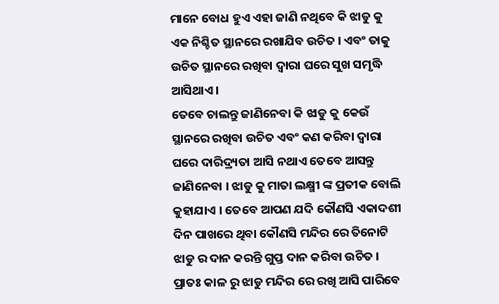ମାନେ ବୋଧ ହୁଏ ଏହା ଜାଣି ନଥିବେ କି ଝାଡୁ କୁ ଏକ ନିଶ୍ଚିତ ସ୍ଥାନରେ ରଖାଯିବ ଉଚିତ । ଏବଂ ତାକୁ ଉଚିତ ସ୍ଥାନରେ ରଖିବା ଦ୍ୱାରା ଘରେ ସୁଖ ସମୃଦ୍ଧି ଆସିଥାଏ ।
ତେବେ ଚାଲନ୍ତୁ ଜାଣିନେବା କି ଝାଡୁ କୁ କେଉଁ ସ୍ଥାନରେ ରଖିବା ଉଚିତ ଏବଂ କଣ କରିବା ଦ୍ୱାରା ଘରେ ଦାରିଦ୍ର୍ୟତା ଆସି ନଥାଏ ତେବେ ଆସନ୍ତୁ ଜାଣିନେବା । ଝାଡୁ କୁ ମାତା ଲକ୍ଷ୍ମୀ ଙ୍କ ପ୍ରତୀକ ବୋଲି କୁହାଯାଏ । ତେବେ ଆପଣ ଯଦି କୌଣସି ଏକାଦଶୀ ଦିନ ପାଖରେ ଥିବା କୌଣସି ମନ୍ଦିର ରେ ତିନୋଟି ଝାଡୁ ର ଦାନ କରନ୍ତି ଗୁପ୍ତ ଦାନ କରିବା ଉଚିତ । ପ୍ରାତଃ କାଳ ରୁ ଝାଡୁ ମନ୍ଦିର ରେ ରଖି ଆସି ପାରିବେ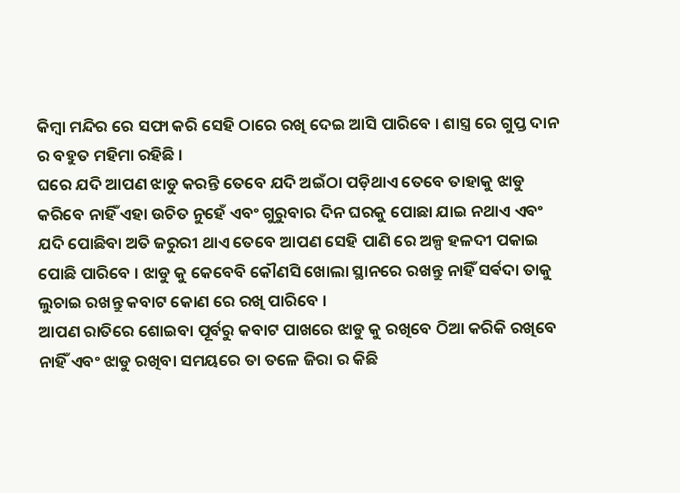କିମ୍ବା ମନ୍ଦିର ରେ ସଫା କରି ସେହି ଠାରେ ରଖି ଦେଇ ଆସି ପାରିବେ । ଶାସ୍ତ୍ର ରେ ଗୁପ୍ତ ଦାନ ର ବହୁତ ମହିମା ରହିଛି ।
ଘରେ ଯଦି ଆପଣ ଝାଡୁ କରନ୍ତି ତେବେ ଯଦି ଅଇଁଠା ପଡ଼ିଥାଏ ତେବେ ତାହାକୁ ଝାଡୁ କରିବେ ନାହିଁ ଏହା ଉଚିତ ନୁହେଁ ଏବଂ ଗୁରୁବାର ଦିନ ଘରକୁ ପୋଛା ଯାଇ ନଥାଏ ଏବଂ ଯଦି ପୋଛିବା ଅତି ଜରୁରୀ ଥାଏ ତେବେ ଆପଣ ସେହି ପାଣି ରେ ଅଳ୍ପ ହଳଦୀ ପକାଇ ପୋଛି ପାରିବେ । ଝାଡୁ କୁ କେବେବି କୌଣସି ଖୋଲା ସ୍ଥାନରେ ରଖନ୍ତୁ ନାହିଁ ସର୍ଵଦା ତାକୁ ଲୁଚାଇ ରଖନ୍ତୁ କବାଟ କୋଣ ରେ ରଖି ପାରିବେ ।
ଆପଣ ରାତିରେ ଶୋଇବା ପୂର୍ବରୁ କବାଟ ପାଖରେ ଝାଡୁ କୁ ରଖିବେ ଠିଆ କରିକି ରଖିବେ ନାହିଁ ଏବଂ ଝାଡୁ ରଖିବା ସମୟରେ ତା ତଳେ ଜିରା ର କିଛି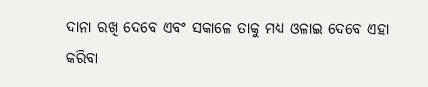ଦାନା ରଖି ଦେବେ ଏବଂ ସକାଳେ ତାକୁ ମଧ୍ୟ ଓଳାଇ ଦେବେ ଏହା କରିବା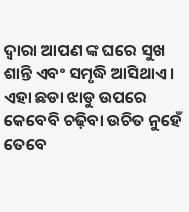ଦ୍ୱାରା ଆପଣ ଙ୍କ ଘରେ ସୁଖ ଶାନ୍ତି ଏବଂ ସମୃଦ୍ଧି ଆସିଥାଏ । ଏହା ଛଡା ଝାଡୁ ଉପରେ କେବେବି ଚଢ଼ିବା ଉଚିତ ନୁହେଁ ତେବେ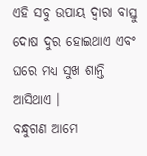ଏହି ସବୁ ଉପାୟ ଦ୍ୱାରା ବାସ୍ତୁ ଦୋଷ ଦୁର ହୋଇଥାଏ ଏବଂ ଘରେ ମଧ୍ୟ ସୁଖ ଶାନ୍ତି ଆସିଥାଏ ।
ବନ୍ଧୁଗଣ ଆମେ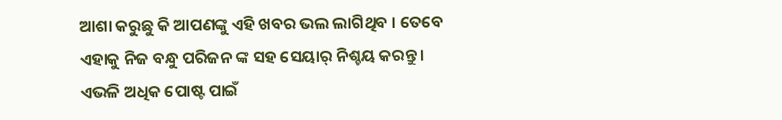ଆଶା କରୁଛୁ କି ଆପଣଙ୍କୁ ଏହି ଖବର ଭଲ ଲାଗିଥିବ । ତେବେ ଏହାକୁ ନିଜ ବନ୍ଧୁ ପରିଜନ ଙ୍କ ସହ ସେୟାର୍ ନିଶ୍ଚୟ କରନ୍ତୁ । ଏଭଳି ଅଧିକ ପୋଷ୍ଟ ପାଇଁ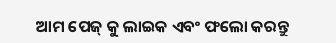ଆମ ପେଜ୍ କୁ ଲାଇକ ଏବଂ ଫଲୋ କରନ୍ତୁ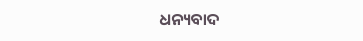ଧନ୍ୟବାଦ